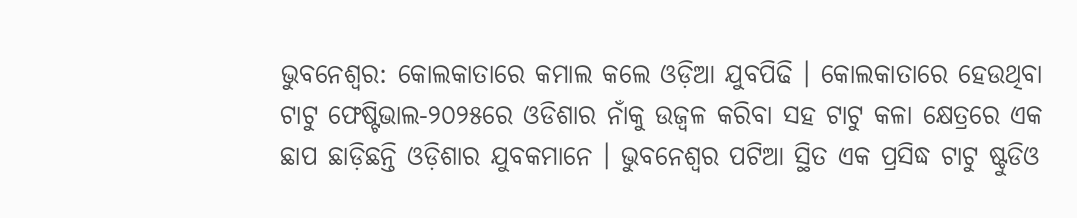ଭୁବନେଶ୍ବର: କୋଲକାତାରେ କମାଲ କଲେ ଓଡ଼ିଆ ଯୁବପିଢି । କୋଲକାତାରେ ହେଉଥିବା ଟାଟୁ ଫେଷ୍ଟିଭାଲ-୨୦୨୫ରେ ଓଡିଶାର ନାଁକୁ ଉଜ୍ବଳ କରିବା ସହ ଟାଟୁ କଳା କ୍ଷେତ୍ରରେ ଏକ ଛାପ ଛାଡ଼ିଛନ୍ତି ଓଡ଼ିଶାର ଯୁବକମାନେ । ଭୁବନେଶ୍ୱର ପଟିଆ ସ୍ଥିତ ଏକ ପ୍ରସିଦ୍ଧ ଟାଟୁ ଷ୍ଟୁଡିଓ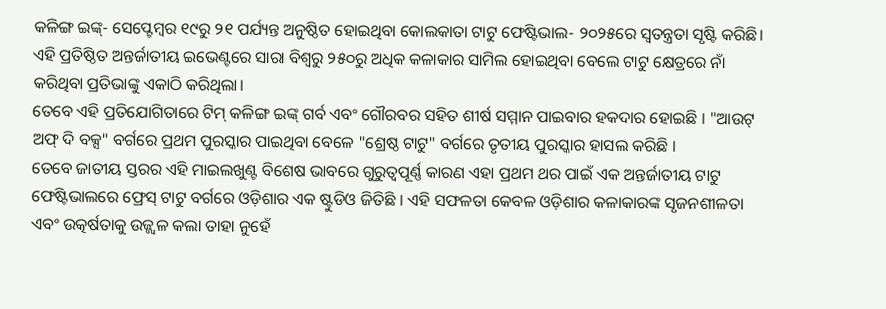କଳିଙ୍ଗ ଇଙ୍କ୍- ସେପ୍ଟେମ୍ବର ୧୯ରୁ ୨୧ ପର୍ଯ୍ୟନ୍ତ ଅନୁଷ୍ଠିତ ହୋଇଥିବା କୋଲକାତା ଟାଟୁ ଫେଷ୍ଟିଭାଲ- ୨୦୨୫ରେ ସ୍ବତନ୍ତ୍ରତା ସୃଷ୍ଟି କରିଛି। ଏହି ପ୍ରତିଷ୍ଠିତ ଅନ୍ତର୍ଜାତୀୟ ଇଭେଣ୍ଟରେ ସାରା ବିଶ୍ୱରୁ ୨୫୦ରୁ ଅଧିକ କଳାକାର ସାମିଲ ହୋଇଥିବା ବେଲେ ଟାଟୁ କ୍ଷେତ୍ରରେ ନାଁ କରିଥିବା ପ୍ରତିଭାଙ୍କୁ ଏକାଠି କରିଥିଲା।
ତେବେ ଏହି ପ୍ରତିଯୋଗିତାରେ ଟିମ୍ କଳିଙ୍ଗ ଇଙ୍କ୍ ଗର୍ବ ଏବଂ ଗୌରବର ସହିତ ଶୀର୍ଷ ସମ୍ମାନ ପାଇବାର ହକଦାର ହୋଇଛି । "ଆଉଟ୍ ଅଫ୍ ଦି ବକ୍ସ" ବର୍ଗରେ ପ୍ରଥମ ପୁରସ୍କାର ପାଇଥିବା ବେଳେ "ଶ୍ରେଷ୍ଠ ଟାଟୁ" ବର୍ଗରେ ତୃତୀୟ ପୁରସ୍କାର ହାସଲ କରିଛି ।
ତେବେ ଜାତୀୟ ସ୍ତରର ଏହି ମାଇଲଖୁଣ୍ଟ ବିଶେଷ ଭାବରେ ଗୁରୁତ୍ୱପୂର୍ଣ୍ଣ କାରଣ ଏହା ପ୍ରଥମ ଥର ପାଇଁ ଏକ ଅନ୍ତର୍ଜାତୀୟ ଟାଟୁ ଫେଷ୍ଟିଭାଲରେ ଫ୍ରେସ୍ ଟାଟୁ ବର୍ଗରେ ଓଡ଼ିଶାର ଏକ ଷ୍ଟୁଡିଓ ଜିତିଛି । ଏହି ସଫଳତା କେବଳ ଓଡ଼ିଶାର କଳାକାରଙ୍କ ସୃଜନଶୀଳତା ଏବଂ ଉତ୍କର୍ଷତାକୁ ଉଜ୍ଜ୍ୱଳ କଲା ତାହା ନୁହେଁ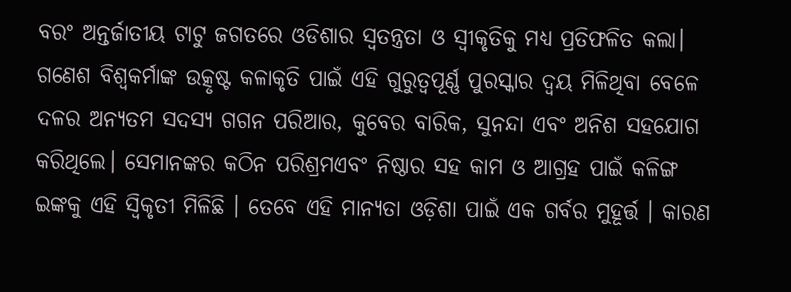ବରଂ ଅନ୍ତର୍ଜାତୀୟ ଟାଟୁ ଜଗତରେ ଓଡିଶାର ସ୍ବତନ୍ତ୍ରତା ଓ ସ୍ୱୀକୃତିକୁ ମଧ୍ୟ ପ୍ରତିଫଳିତ କଲା।
ଗଣେଶ ବିଶ୍ୱକର୍ମାଙ୍କ ଉତ୍କୃଷ୍ଟ କଳାକୃତି ପାଇଁ ଏହି ଗୁରୁତ୍ବପୂର୍ଣ୍ଣ ପୁରସ୍କାର ଦ୍ବୟ ମିଳିଥିବା ବେଳେ ଦଳର ଅନ୍ୟତମ ସଦସ୍ୟ ଗଗନ ପରିଆର, କୁବେର ବାରିକ, ସୁନନ୍ଦା ଏବଂ ଅନିଶ ସହଯୋଗ କରିଥିଲେ। ସେମାନଙ୍କର କଠିନ ପରିଶ୍ରମଏବଂ ନିଷ୍ଠାର ସହ କାମ ଓ ଆଗ୍ରହ ପାଇଁ କଳିଙ୍ଗ ଇଙ୍କକୁ ଏହି ସ୍ବିକୃତୀ ମିଳିଛି । ତେବେ ଏହି ମାନ୍ୟତା ଓଡ଼ିଶା ପାଇଁ ଏକ ଗର୍ବର ମୁହୂର୍ତ୍ତ । କାରଣ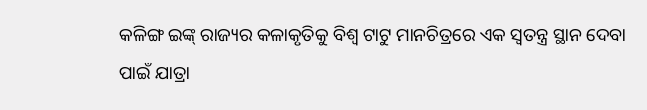କଳିଙ୍ଗ ଇଙ୍କ୍ ରାଜ୍ୟର କଳାକୃତିକୁ ବିଶ୍ୱ ଟାଟୁ ମାନଚିତ୍ରରେ ଏକ ସ୍ବତନ୍ତ୍ର ସ୍ଥାନ ଦେବା ପାଇଁ ଯାତ୍ରା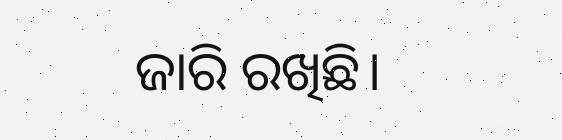ଜାରି ରଖିଛି।